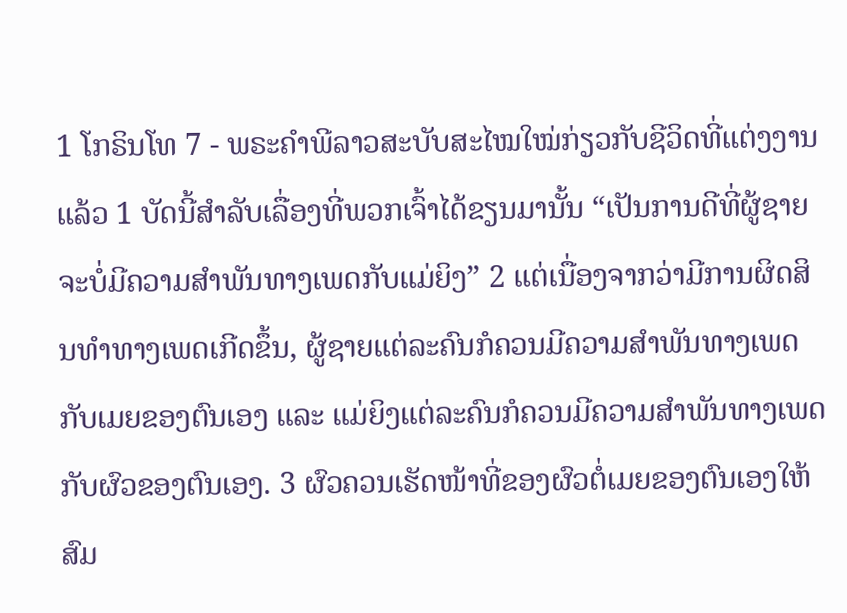1 ໂກຣິນໂທ 7 - ພຣະຄຳພີລາວສະບັບສະໄໝໃໝ່ກ່ຽວກັບຊີວິດທີ່ແຕ່ງງານແລ້ວ 1 ບັດນີ້ສຳລັບເລື່ອງທີ່ພວກເຈົ້າໄດ້ຂຽນມານັ້ນ “ເປັນການດີທີ່ຜູ້ຊາຍຈະບໍ່ມີຄວາມສຳພັນທາງເພດກັບແມ່ຍິງ” 2 ແຕ່ເນື່ອງຈາກວ່າມີການຜິດສິນທຳທາງເພດເກີດຂຶ້ນ, ຜູ້ຊາຍແຕ່ລະຄົນກໍຄວນມີຄວາມສຳພັນທາງເພດກັບເມຍຂອງຕົນເອງ ແລະ ແມ່ຍິງແຕ່ລະຄົນກໍຄວນມີຄວາມສຳພັນທາງເພດກັບຜົວຂອງຕົນເອງ. 3 ຜົວຄວນເຮັດໜ້າທີ່ຂອງຜົວຕໍ່ເມຍຂອງຕົນເອງໃຫ້ສົມ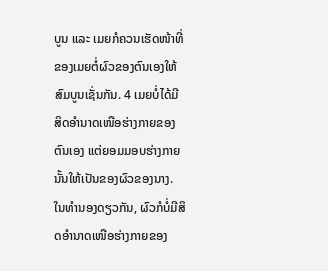ບູນ ແລະ ເມຍກໍຄວນເຮັດໜ້າທີ່ຂອງເມຍຕໍ່ຜົວຂອງຕົນເອງໃຫ້ສົມບູນເຊັ່ນກັນ. 4 ເມຍບໍ່ໄດ້ມີສິດອຳນາດເໜືອຮ່າງກາຍຂອງຕົນເອງ ແຕ່ຍອມມອບຮ່າງກາຍນັ້ນໃຫ້ເປັນຂອງຜົວຂອງນາງ. ໃນທຳນອງດຽວກັນ, ຜົວກໍບໍ່ມີສິດອຳນາດເໜືອຮ່າງກາຍຂອງ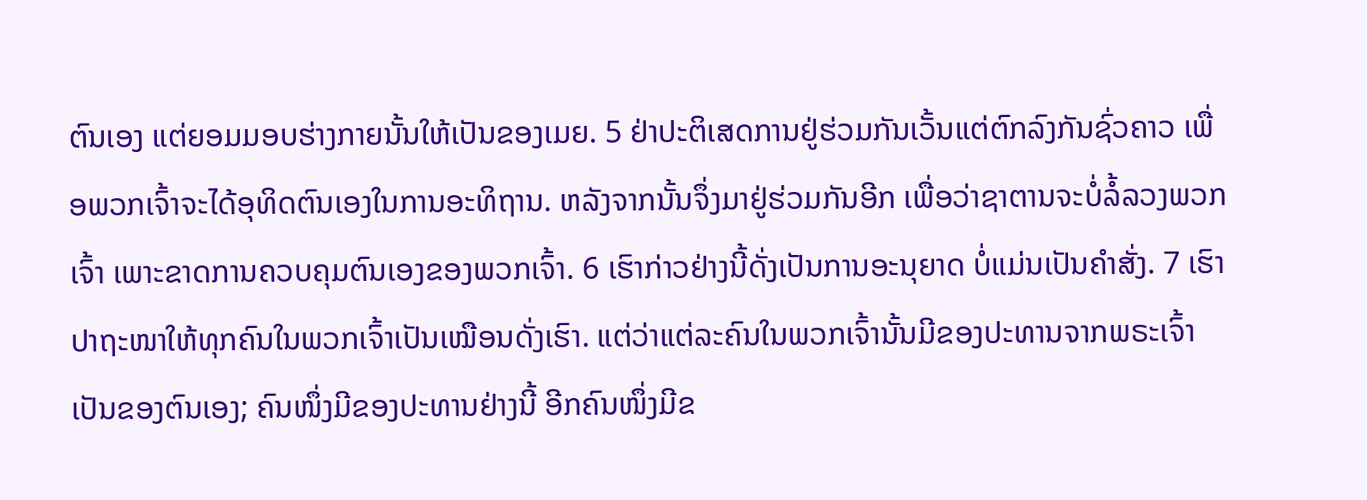ຕົນເອງ ແຕ່ຍອມມອບຮ່າງກາຍນັ້ນໃຫ້ເປັນຂອງເມຍ. 5 ຢ່າປະຕິເສດການຢູ່ຮ່ວມກັນເວັ້ນແຕ່ຕົກລົງກັນຊົ່ວຄາວ ເພື່ອພວກເຈົ້າຈະໄດ້ອຸທິດຕົນເອງໃນການອະທິຖານ. ຫລັງຈາກນັ້ນຈຶ່ງມາຢູ່ຮ່ວມກັນອີກ ເພື່ອວ່າຊາຕານຈະບໍ່ລໍ້ລວງພວກເຈົ້າ ເພາະຂາດການຄວບຄຸມຕົນເອງຂອງພວກເຈົ້າ. 6 ເຮົາກ່າວຢ່າງນີ້ດັ່ງເປັນການອະນຸຍາດ ບໍ່ແມ່ນເປັນຄຳສັ່ງ. 7 ເຮົາປາຖະໜາໃຫ້ທຸກຄົນໃນພວກເຈົ້າເປັນເໝືອນດັ່ງເຮົາ. ແຕ່ວ່າແຕ່ລະຄົນໃນພວກເຈົ້ານັ້ນມີຂອງປະທານຈາກພຣະເຈົ້າເປັນຂອງຕົນເອງ; ຄົນໜຶ່ງມີຂອງປະທານຢ່າງນີ້ ອີກຄົນໜຶ່ງມີຂ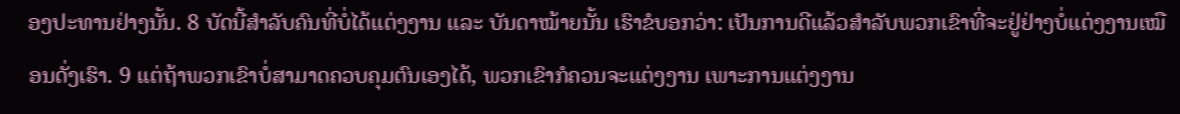ອງປະທານຢ່າງນັ້ນ. 8 ບັດນີ້ສຳລັບຄົນທີ່ບໍ່ໄດ້ແຕ່ງງານ ແລະ ບັນດາໝ້າຍນັ້ນ ເຮົາຂໍບອກວ່າ: ເປັນການດີແລ້ວສຳລັບພວກເຂົາທີ່ຈະຢູ່ຢ່າງບໍ່ແຕ່ງງານເໝືອນດັ່ງເຮົາ. 9 ແຕ່ຖ້າພວກເຂົາບໍ່ສາມາດຄວບຄຸມຕົນເອງໄດ້, ພວກເຂົາກໍຄວນຈະແຕ່ງງານ ເພາະການແຕ່ງງານ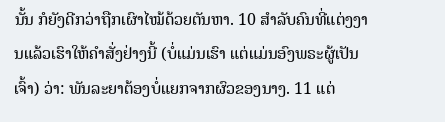ນັ້ນ ກໍຍັງດີກວ່າຖືກເຜົາໄໝ້ດ້ວຍຕັນຫາ. 10 ສຳລັບຄົນທີ່ແຕ່ງງານແລ້ວເຮົາໃຫ້ຄຳສັ່ງຢ່າງນີ້ (ບໍ່ແມ່ນເຮົາ ແຕ່ແມ່ນອົງພຣະຜູ້ເປັນເຈົ້າ) ວ່າ: ພັນລະຍາຕ້ອງບໍ່ແຍກຈາກຜົວຂອງນາງ. 11 ແຕ່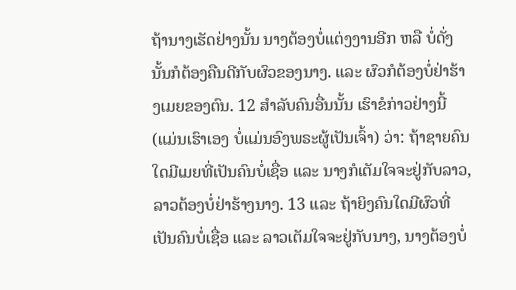ຖ້ານາງເຮັດຢ່າງນັ້ນ ນາງຕ້ອງບໍ່ແຕ່ງງານອີກ ຫລື ບໍ່ດັ່ງນັ້ນກໍຕ້ອງຄືນດີກັບຜົວຂອງນາງ. ແລະ ຜົວກໍຕ້ອງບໍ່ຢ່າຮ້າງເມຍຂອງຕົນ. 12 ສຳລັບຄົນອື່ນນັ້ນ ເຮົາຂໍກ່າວຢ່າງນີ້ (ແມ່ນເຮົາເອງ ບໍ່ແມ່ນອົງພຣະຜູ້ເປັນເຈົ້າ) ວ່າ: ຖ້າຊາຍຄົນໃດມີເມຍທີ່ເປັນຄົນບໍ່ເຊື່ອ ແລະ ນາງກໍເຕັມໃຈຈະຢູ່ກັບລາວ, ລາວຕ້ອງບໍ່ຢ່າຮ້າງນາງ. 13 ແລະ ຖ້າຍິງຄົນໃດມີຜົວທີ່ເປັນຄົນບໍ່ເຊື່ອ ແລະ ລາວເຕັມໃຈຈະຢູ່ກັບນາງ, ນາງຕ້ອງບໍ່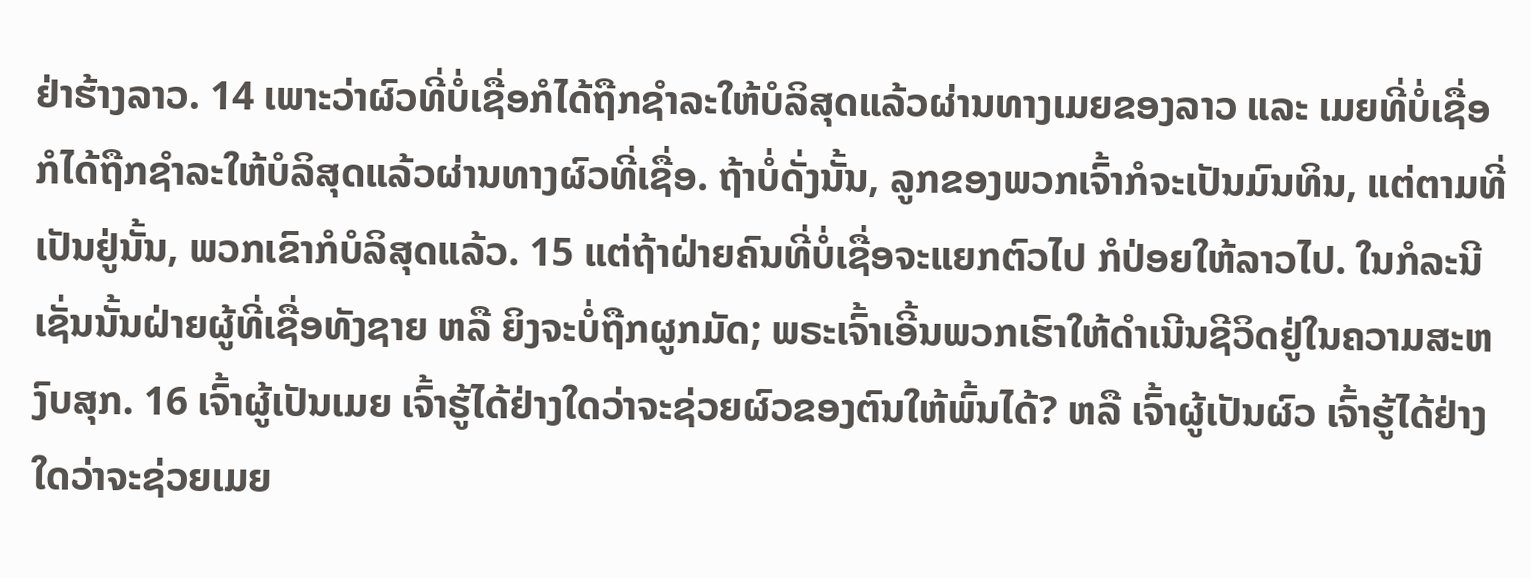ຢ່າຮ້າງລາວ. 14 ເພາະວ່າຜົວທີ່ບໍ່ເຊື່ອກໍໄດ້ຖືກຊຳລະໃຫ້ບໍລິສຸດແລ້ວຜ່ານທາງເມຍຂອງລາວ ແລະ ເມຍທີ່ບໍ່ເຊື່ອກໍໄດ້ຖືກຊຳລະໃຫ້ບໍລິສຸດແລ້ວຜ່ານທາງຜົວທີ່ເຊື່ອ. ຖ້າບໍ່ດັ່ງນັ້ນ, ລູກຂອງພວກເຈົ້າກໍຈະເປັນມົນທິນ, ແຕ່ຕາມທີ່ເປັນຢູ່ນັ້ນ, ພວກເຂົາກໍບໍລິສຸດແລ້ວ. 15 ແຕ່ຖ້າຝ່າຍຄົນທີ່ບໍ່ເຊື່ອຈະແຍກຕົວໄປ ກໍປ່ອຍໃຫ້ລາວໄປ. ໃນກໍລະນີເຊັ່ນນັ້ນຝ່າຍຜູ້ທີ່ເຊື່ອທັງຊາຍ ຫລື ຍິງຈະບໍ່ຖືກຜູກມັດ; ພຣະເຈົ້າເອີ້ນພວກເຮົາໃຫ້ດໍາເນີນຊີວິດຢູ່ໃນຄວາມສະຫງົບສຸກ. 16 ເຈົ້າຜູ້ເປັນເມຍ ເຈົ້າຮູ້ໄດ້ຢ່າງໃດວ່າຈະຊ່ວຍຜົວຂອງຕົນໃຫ້ພົ້ນໄດ້? ຫລື ເຈົ້າຜູ້ເປັນຜົວ ເຈົ້າຮູ້ໄດ້ຢ່າງໃດວ່າຈະຊ່ວຍເມຍ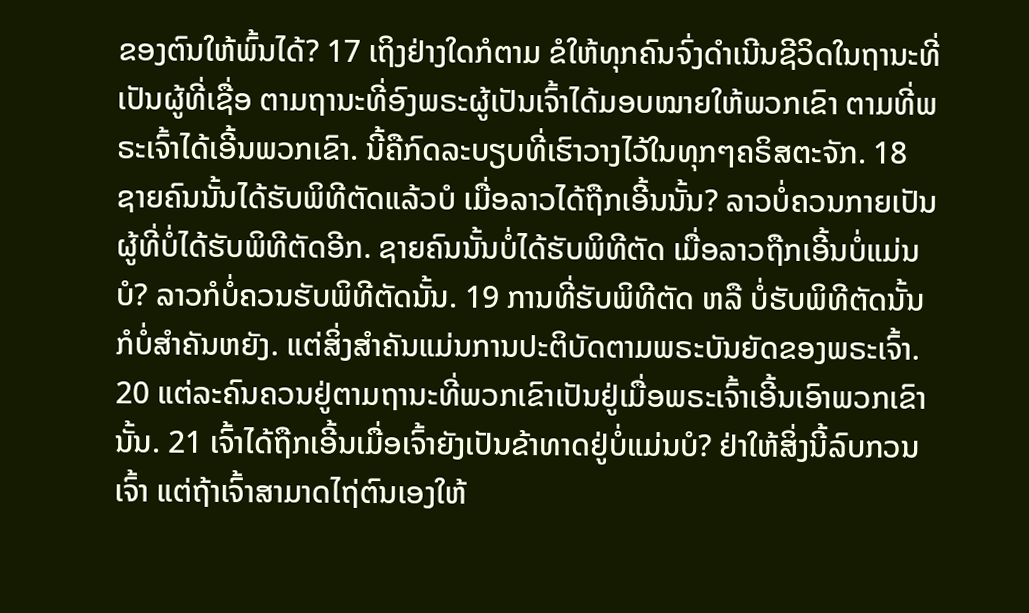ຂອງຕົນໃຫ້ພົ້ນໄດ້? 17 ເຖິງຢ່າງໃດກໍຕາມ ຂໍໃຫ້ທຸກຄົນຈົ່ງດຳເນີນຊີວິດໃນຖານະທີ່ເປັນຜູ້ທີ່ເຊື່ອ ຕາມຖານະທີ່ອົງພຣະຜູ້ເປັນເຈົ້າໄດ້ມອບໝາຍໃຫ້ພວກເຂົາ ຕາມທີ່ພຣະເຈົ້າໄດ້ເອີ້ນພວກເຂົາ. ນີ້ຄືກົດລະບຽບທີ່ເຮົາວາງໄວ້ໃນທຸກໆຄຣິສຕະຈັກ. 18 ຊາຍຄົນນັ້ນໄດ້ຮັບພິທີຕັດແລ້ວບໍ ເມື່ອລາວໄດ້ຖືກເອີ້ນນັ້ນ? ລາວບໍ່ຄວນກາຍເປັນຜູ້ທີ່ບໍ່ໄດ້ຮັບພິທີຕັດອີກ. ຊາຍຄົນນັ້ນບໍ່ໄດ້ຮັບພິທີຕັດ ເມື່ອລາວຖືກເອີ້ນບໍ່ແມ່ນບໍ? ລາວກໍບໍ່ຄວນຮັບພິທີຕັດນັ້ນ. 19 ການທີ່ຮັບພິທີຕັດ ຫລື ບໍ່ຮັບພິທີຕັດນັ້ນກໍບໍ່ສຳຄັນຫຍັງ. ແຕ່ສິ່ງສຳຄັນແມ່ນການປະຕິບັດຕາມພຣະບັນຍັດຂອງພຣະເຈົ້າ. 20 ແຕ່ລະຄົນຄວນຢູ່ຕາມຖານະທີ່ພວກເຂົາເປັນຢູ່ເມື່ອພຣະເຈົ້າເອີ້ນເອົາພວກເຂົານັ້ນ. 21 ເຈົ້າໄດ້ຖືກເອີ້ນເມື່ອເຈົ້າຍັງເປັນຂ້າທາດຢູ່ບໍ່ແມ່ນບໍ? ຢ່າໃຫ້ສິ່ງນີ້ລົບກວນເຈົ້າ ແຕ່ຖ້າເຈົ້າສາມາດໄຖ່ຕົນເອງໃຫ້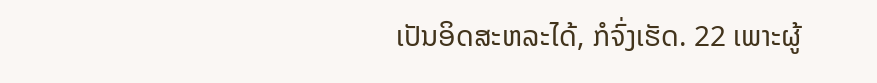ເປັນອິດສະຫລະໄດ້, ກໍຈົ່ງເຮັດ. 22 ເພາະຜູ້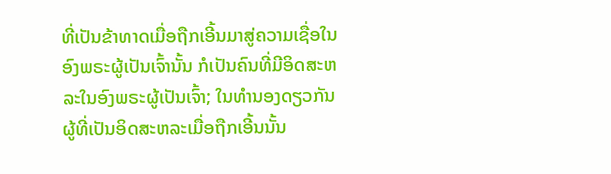ທີ່ເປັນຂ້າທາດເມື່ອຖືກເອີ້ນມາສູ່ຄວາມເຊື່ອໃນອົງພຣະຜູ້ເປັນເຈົ້ານັ້ນ ກໍເປັນຄົນທີ່ມີອິດສະຫລະໃນອົງພຣະຜູ້ເປັນເຈົ້າ; ໃນທຳນອງດຽວກັນ ຜູ້ທີ່ເປັນອິດສະຫລະເມື່ອຖືກເອີ້ນນັ້ນ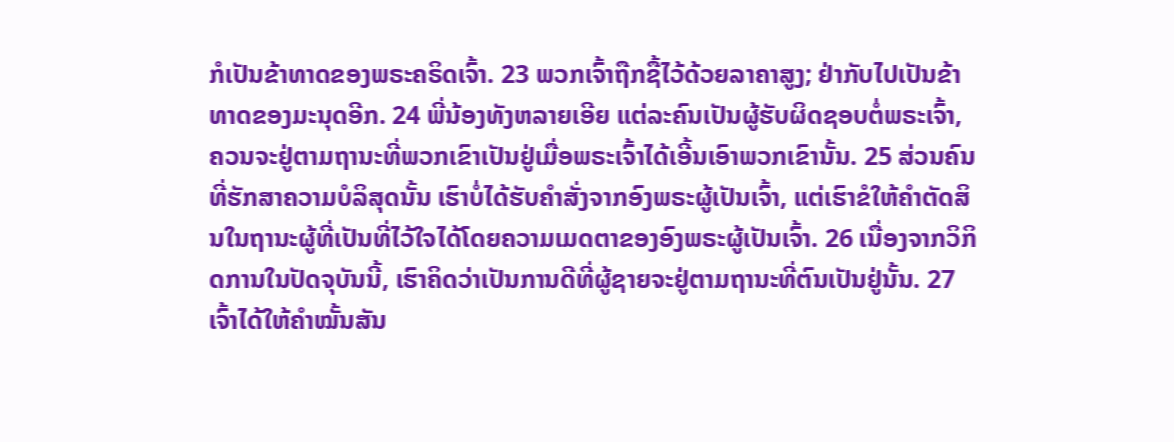ກໍເປັນຂ້າທາດຂອງພຣະຄຣິດເຈົ້າ. 23 ພວກເຈົ້າຖືກຊື້ໄວ້ດ້ວຍລາຄາສູງ; ຢ່າກັບໄປເປັນຂ້າທາດຂອງມະນຸດອີກ. 24 ພີ່ນ້ອງທັງຫລາຍເອີຍ ແຕ່ລະຄົນເປັນຜູ້ຮັບຜິດຊອບຕໍ່ພຣະເຈົ້າ, ຄວນຈະຢູ່ຕາມຖານະທີ່ພວກເຂົາເປັນຢູ່ເມື່ອພຣະເຈົ້າໄດ້ເອີ້ນເອົາພວກເຂົານັ້ນ. 25 ສ່ວນຄົນທີ່ຮັກສາຄວາມບໍລິສຸດນັ້ນ ເຮົາບໍ່ໄດ້ຮັບຄຳສັ່ງຈາກອົງພຣະຜູ້ເປັນເຈົ້າ, ແຕ່ເຮົາຂໍໃຫ້ຄຳຕັດສິນໃນຖານະຜູ້ທີ່ເປັນທີ່ໄວ້ໃຈໄດ້ໂດຍຄວາມເມດຕາຂອງອົງພຣະຜູ້ເປັນເຈົ້າ. 26 ເນື່ອງຈາກວິກິດການໃນປັດຈຸບັນນີ້, ເຮົາຄິດວ່າເປັນການດີທີ່ຜູ້ຊາຍຈະຢູ່ຕາມຖານະທີ່ຕົນເປັນຢູ່ນັ້ນ. 27 ເຈົ້າໄດ້ໃຫ້ຄຳໝັ້ນສັນ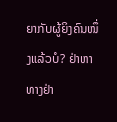ຍາກັບຜູ້ຍິງຄົນໜຶ່ງແລ້ວບໍ? ຢ່າຫາທາງຢ່າ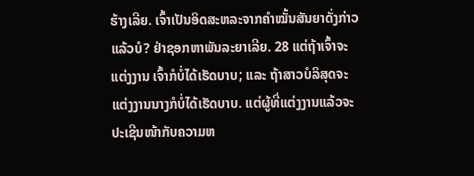ຮ້າງເລີຍ. ເຈົ້າເປັນອິດສະຫລະຈາກຄຳໝັ້ນສັນຍາດັ່ງກ່າວແລ້ວບໍ? ຢ່າຊອກຫາພັນລະຍາເລີຍ. 28 ແຕ່ຖ້າເຈົ້າຈະແຕ່ງງານ ເຈົ້າກໍບໍ່ໄດ້ເຮັດບາບ; ແລະ ຖ້າສາວບໍລິສຸດຈະແຕ່ງງານນາງກໍບໍ່ໄດ້ເຮັດບາບ. ແຕ່ຜູ້ທີ່ແຕ່ງງານແລ້ວຈະປະເຊີນໜ້າກັບຄວາມຫ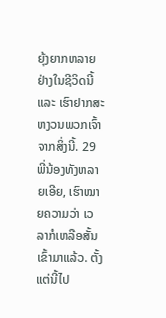ຍຸ້ງຍາກຫລາຍຢ່າງໃນຊີວິດນີ້ ແລະ ເຮົາຢາກສະຫງວນພວກເຈົ້າຈາກສິ່ງນີ້. 29 ພີ່ນ້ອງທັງຫລາຍເອີຍ, ເຮົາໝາຍຄວາມວ່າ ເວລາກໍເຫລືອສັ້ນເຂົ້າມາແລ້ວ. ຕັ້ງແຕ່ນີ້ໄປ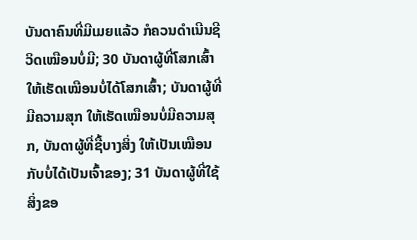ບັນດາຄົນທີ່ມີເມຍແລ້ວ ກໍຄວນດຳເນີນຊີວິດເໝືອນບໍ່ມີ; 30 ບັນດາຜູ້ທີ່ໂສກເສົ້າ ໃຫ້ເຮັດເໝືອນບໍ່ໄດ້ໂສກເສົ້າ; ບັນດາຜູ້ທີ່ມີຄວາມສຸກ ໃຫ້ເຮັດເໝືອນບໍ່ມີຄວາມສຸກ, ບັນດາຜູ້ທີ່ຊື້ບາງສິ່ງ ໃຫ້ເປັນເໝືອນກັບບໍ່ໄດ້ເປັນເຈົ້າຂອງ; 31 ບັນດາຜູ້ທີ່ໃຊ້ສິ່ງຂອ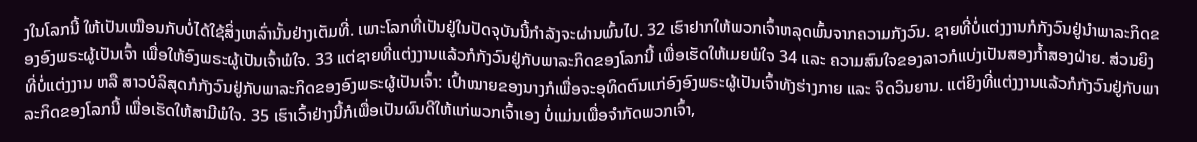ງໃນໂລກນີ້ ໃຫ້ເປັນເໝືອນກັບບໍ່ໄດ້ໃຊ້ສິ່ງເຫລົ່ານັ້ນຢ່າງເຕັມທີ່. ເພາະໂລກທີ່ເປັນຢູ່ໃນປັດຈຸບັນນີ້ກຳລັງຈະຜ່ານພົ້ນໄປ. 32 ເຮົາຢາກໃຫ້ພວກເຈົ້າຫລຸດພົ້ນຈາກຄວາມກັງວົນ. ຊາຍທີ່ບໍ່ແຕ່ງງານກໍກັງວົນຢູ່ນຳພາລະກິດຂອງອົງພຣະຜູ້ເປັນເຈົ້າ ເພື່ອໃຫ້ອົງພຣະຜູ້ເປັນເຈົ້າພໍໃຈ. 33 ແຕ່ຊາຍທີ່ແຕ່ງງານແລ້ວກໍກັງວົນຢູ່ກັບພາລະກິດຂອງໂລກນີ້ ເພື່ອເຮັດໃຫ້ເມຍພໍໃຈ 34 ແລະ ຄວາມສົນໃຈຂອງລາວກໍແບ່ງເປັນສອງກ້ຳສອງຝ່າຍ. ສ່ວນຍິງທີ່ບໍ່ແຕ່ງງານ ຫລື ສາວບໍລິສຸດກໍກັງວົນຢູ່ກັບພາລະກິດຂອງອົງພຣະຜູ້ເປັນເຈົ້າ: ເປົ້າໝາຍຂອງນາງກໍເພື່ອຈະອຸທິດຕົນແກ່ອົງອົງພຣະຜູ້ເປັນເຈົ້າທັງຮ່າງກາຍ ແລະ ຈິດວິນຍານ. ແຕ່ຍິງທີ່ແຕ່ງງານແລ້ວກໍກັງວົນຢູ່ກັບພາລະກິດຂອງໂລກນີ້ ເພື່ອເຮັດໃຫ້ສາມີພໍໃຈ. 35 ເຮົາເວົ້າຢ່າງນີ້ກໍເພື່ອເປັນຜົນດີໃຫ້ແກ່ພວກເຈົ້າເອງ ບໍ່ແມ່ນເພື່ອຈໍາກັດພວກເຈົ້າ,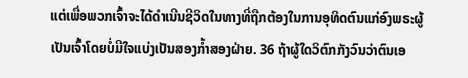ແຕ່ເພື່ອພວກເຈົ້າຈະໄດ້ດຳເນີນຊີວິດໃນທາງທີ່ຖືກຕ້ອງໃນການອຸທິດຕົນແກ່ອົງພຣະຜູ້ເປັນເຈົ້າໂດຍບໍ່ມີໃຈແບ່ງເປັນສອງກ້ຳສອງຝ່າຍ. 36 ຖ້າຜູ້ໃດວິຕົກກັງວົນວ່າຕົນເອ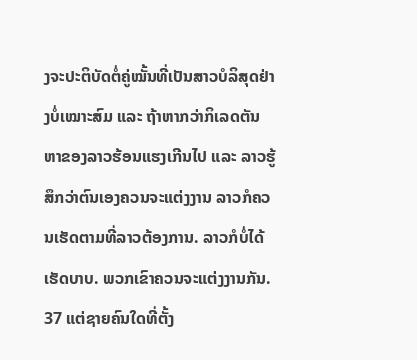ງຈະປະຕິບັດຕໍ່ຄູ່ໝັ້ນທີ່ເປັນສາວບໍລິສຸດຢ່າງບໍ່ເໝາະສົມ ແລະ ຖ້າຫາກວ່າກິເລດຕັນຫາຂອງລາວຮ້ອນແຮງເກີນໄປ ແລະ ລາວຮູ້ສຶກວ່າຕົນເອງຄວນຈະແຕ່ງງານ ລາວກໍຄວນເຮັດຕາມທີ່ລາວຕ້ອງການ. ລາວກໍບໍ່ໄດ້ເຮັດບາບ. ພວກເຂົາຄວນຈະແຕ່ງງານກັນ. 37 ແຕ່ຊາຍຄົນໃດທີ່ຕັ້ງ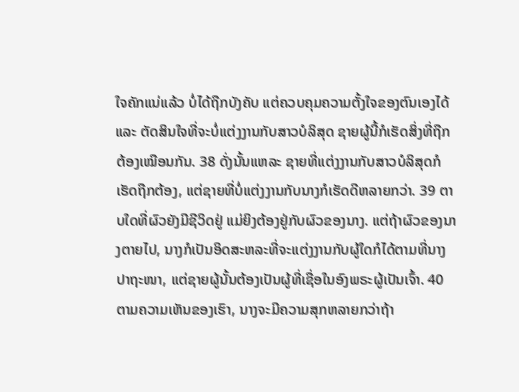ໃຈຄັກແນ່ແລ້ວ ບໍ່ໄດ້ຖືກບັງຄັບ ແຕ່ຄວບຄຸມຄວາມຕັ້ງໃຈຂອງຕົນເອງໄດ້ ແລະ ຕັດສິນໃຈທີ່ຈະບໍ່ແຕ່ງງານກັບສາວບໍລິສຸດ ຊາຍຜູ້ນີ້ກໍເຮັດສິ່ງທີ່ຖືກຕ້ອງເໝືອນກັນ. 38 ດັ່ງນັ້ນແຫລະ ຊາຍທີ່ແຕ່ງງານກັບສາວບໍລິສຸດກໍເຮັດຖືກຕ້ອງ, ແຕ່ຊາຍທີ່ບໍ່ແຕ່ງງານກັບນາງກໍເຮັດດີຫລາຍກວ່າ. 39 ຕາບໃດທີ່ຜົວຍັງມີຊີວິດຢູ່ ແມ່ຍິງຕ້ອງຢູ່ກັບຜົວຂອງນາງ. ແຕ່ຖ້າຜົວຂອງນາງຕາຍໄປ, ນາງກໍເປັນອິດສະຫລະທີ່ຈະແຕ່ງງານກັບຜູ້ໃດກໍໄດ້ຕາມທີ່ນາງປາຖະໜາ, ແຕ່ຊາຍຜູ້ນັ້ນຕ້ອງເປັນຜູ້ທີ່ເຊື່ອໃນອົງພຣະຜູ້ເປັນເຈົ້າ. 40 ຕາມຄວາມເຫັນຂອງເຮົາ, ນາງຈະມີຄວາມສຸກຫລາຍກວ່າຖ້າ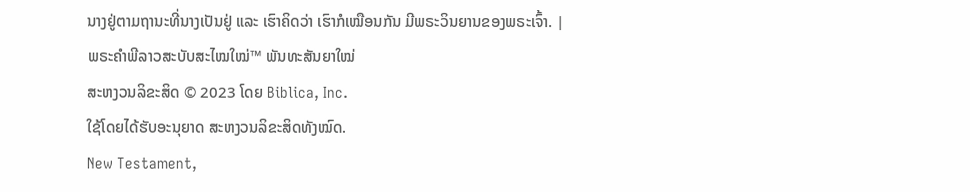ນາງຢູ່ຕາມຖານະທີ່ນາງເປັນຢູ່ ແລະ ເຮົາຄິດວ່າ ເຮົາກໍເໝືອນກັນ ມີພຣະວິນຍານຂອງພຣະເຈົ້າ. |
ພຣະຄຳພີລາວສະບັບສະໄໝໃໝ່™ ພັນທະສັນຍາໃໝ່
ສະຫງວນລິຂະສິດ © 2023 ໂດຍ Biblica, Inc.
ໃຊ້ໂດຍໄດ້ຮັບອະນຸຍາດ ສະຫງວນລິຂະສິດທັງໝົດ.
New Testament,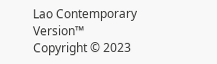Lao Contemporary Version™
Copyright © 2023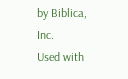by Biblica, Inc.
Used with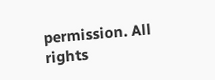permission. All rights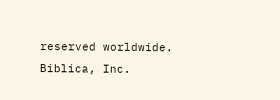reserved worldwide.
Biblica, Inc.